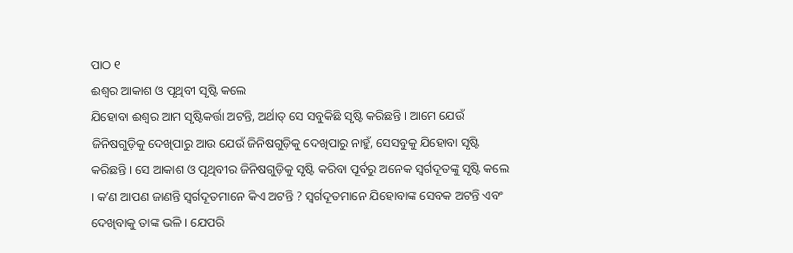ପାଠ ୧
ଈଶ୍ୱର ଆକାଶ ଓ ପୃଥିବୀ ସୃଷ୍ଟି କଲେ
ଯିହୋବା ଈଶ୍ୱର ଆମ ସୃଷ୍ଟିକର୍ତ୍ତା ଅଟନ୍ତି, ଅର୍ଥାତ୍ ସେ ସବୁକିଛି ସୃଷ୍ଟି କରିଛନ୍ତି । ଆମେ ଯେଉଁ ଜିନିଷଗୁଡ଼ିକୁ ଦେଖିପାରୁ ଆଉ ଯେଉଁ ଜିନିଷଗୁଡ଼ିକୁ ଦେଖିପାରୁ ନାହୁଁ, ସେସବୁକୁ ଯିହୋବା ସୃଷ୍ଟି କରିଛନ୍ତି । ସେ ଆକାଶ ଓ ପୃଥିବୀର ଜିନିଷଗୁଡ଼ିକୁ ସୃଷ୍ଟି କରିବା ପୂର୍ବରୁ ଅନେକ ସ୍ୱର୍ଗଦୂତଙ୍କୁ ସୃଷ୍ଟି କଲେ । କʼଣ ଆପଣ ଜାଣନ୍ତି ସ୍ୱର୍ଗଦୂତମାନେ କିଏ ଅଟନ୍ତି ? ସ୍ୱର୍ଗଦୂତମାନେ ଯିହୋବାଙ୍କ ସେବକ ଅଟନ୍ତି ଏବଂ ଦେଖିବାକୁ ତାଙ୍କ ଭଳି । ଯେପରି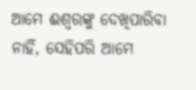ଆମେ ଈଶ୍ୱରଙ୍କୁ ଦେଖିପାରିବା ନାହିଁ, ସେହିପରି ଆମେ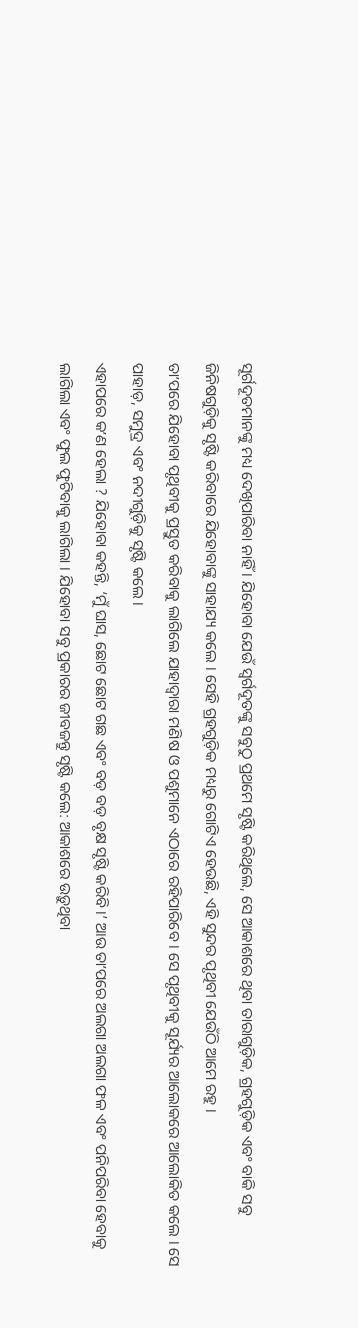ସୂର୍ଗଦୂତମାନଙ୍କୁ ମଧ୍ୟ ଦେଖିପାରିବା ନାହିଁ । ଯିହୋବା ଯେଉଁ ସ୍ୱର୍ଗଦୂତଙ୍କୁ ସବୁଠୁ ପ୍ରଥମେ ସୃଷ୍ଟି କରିଥିଲେ, ସେ ଆକାଶରେ ଥିବା ତାରାଗୁଡ଼ିକ, ଗ୍ରହଗୁଡ଼ିକ ଏବଂ ବାକି ସବୁ ଜିନିଷଗୁଡ଼ିକୁ ସୃଷ୍ଟି କରିବାରେ ଯିହୋବାଙ୍କୁ ସାହାଯ୍ୟ କଲେ । ସେହି ଗ୍ରହଗୁଡ଼ିକ ମଧ୍ୟରୁ ଗୋଟିଏ ହେଉଛି, ଏହି ସୁନ୍ଦର ପୃଥିବୀ ଯେଉଁଠି ଆମେ ରହୁ ।
ତାʼପରେ ଯିହୋବା ପୃଥିବୀକୁ ପ୍ରସ୍ତୁତ କରିବାକୁ ଲାଗିଲେ ଯାହାଦ୍ୱାରା ମଣିଷ ଓ ପଶୁମାନେ ଏଠାରେ ରହିପାରିବେ । ସେ ପୃଥିବୀକୁ ସୂର୍ଯ୍ୟର ଆଲୋକରେ ଆଲୋକିତ କଲେ । ସେ ପାହାଡ଼, ସମୁଦ୍ର ଏବଂ ନଦୀଗୁଡ଼ିକୁ ସୃଷ୍ଟି କଲେ ।
ଏହାପରେ କʼଣ ହେଲା ? ଯିହୋବା କହନ୍ତି, ‘ମୁଁ ଘାସ, ଛୋଟ ଛୋଟ ଗଛ ଏବଂ ବଡ଼ ବଡ଼ ବୃକ୍ଷ ସୃଷ୍ଟି କରିବି ।’ ଆଉ ତାʼପରେ ଅଲଗା ଅଲଗା ଫଳ ଏବଂ ପନିପରିବା ହେବାକୁ ଲାଗିଲା ଏବଂ ଫୁଲ ଫୁଟିବାକୁ ଲାଗିଲା । ଯିହୋବା ସବୁ ପ୍ରକାରର ଜୀବଜନ୍ତୁ ସୃଷ୍ଟି କଲେ: ଆକାଶରେ ଉଡ଼ୁଥିବା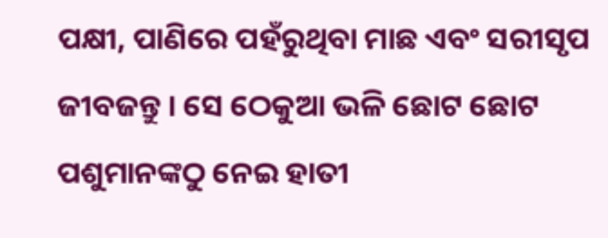ପକ୍ଷୀ, ପାଣିରେ ପହଁରୁଥିବା ମାଛ ଏବଂ ସରୀସୃପ ଜୀବଜନ୍ତୁ । ସେ ଠେକୁଆ ଭଳି ଛୋଟ ଛୋଟ ପଶୁମାନଙ୍କଠୁ ନେଇ ହାତୀ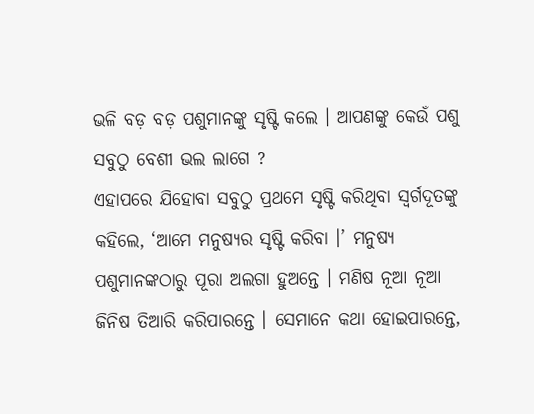ଭଳି ବଡ଼ ବଡ଼ ପଶୁମାନଙ୍କୁ ସୃଷ୍ଟି କଲେ । ଆପଣଙ୍କୁ କେଉଁ ପଶୁ ସବୁଠୁ ବେଶୀ ଭଲ ଲାଗେ ?
ଏହାପରେ ଯିହୋବା ସବୁଠୁ ପ୍ରଥମେ ସୃଷ୍ଟି କରିଥିବା ସ୍ୱର୍ଗଦୂତଙ୍କୁ କହିଲେ, ‘ଆମେ ମନୁଷ୍ୟର ସୃଷ୍ଟି କରିବା ।’ ମନୁଷ୍ୟ ପଶୁମାନଙ୍କଠାରୁ ପୂରା ଅଲଗା ହୁଅନ୍ତେ । ମଣିଷ ନୂଆ ନୂଆ ଜିନିଷ ତିଆରି କରିପାରନ୍ତେ । ସେମାନେ କଥା ହୋଇପାରନ୍ତେ,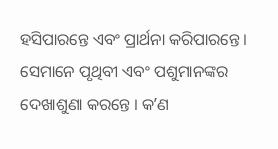ହସିପାରନ୍ତେ ଏବଂ ପ୍ରାର୍ଥନା କରିପାରନ୍ତେ । ସେମାନେ ପୃଥିବୀ ଏବଂ ପଶୁମାନଙ୍କର ଦେଖାଶୁଣା କରନ୍ତେ । କʼଣ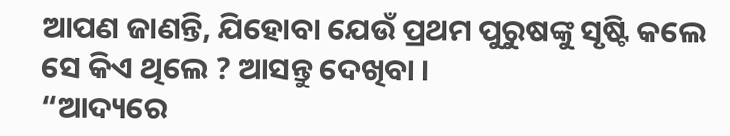ଆପଣ ଜାଣନ୍ତି, ଯିହୋବା ଯେଉଁ ପ୍ରଥମ ପୁରୁଷଙ୍କୁ ସୃଷ୍ଟି କଲେ ସେ କିଏ ଥିଲେ ? ଆସନ୍ତୁ ଦେଖିବା ।
“ଆଦ୍ୟରେ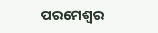ପରମେଶ୍ୱର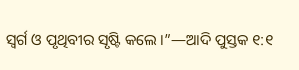ସ୍ୱର୍ଗ ଓ ପୃଥିବୀର ସୃଷ୍ଟି କଲେ ।”—ଆଦି ପୁସ୍ତକ ୧:୧